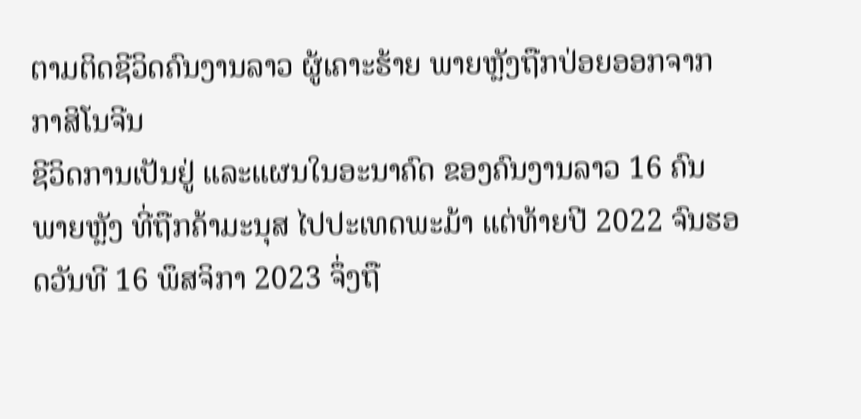ຕາມຕິດຊີວິດຄົນງານລາວ ຜູ້ເຄາະຮ້າຍ ພາຍຫຼັງຖືກປ່ອຍອອກຈາກ ກາສິໂນຈີນ
ຊີວິດການເປັນຢູ່ ແລະແຜນໃນອະນາຄົດ ຂອງຄົນງານລາວ 16 ຄົນ ພາຍຫຼັງ ທີ່ຖືກຄ້າມະນຸສ ໄປປະເທດພະມ້າ ແຕ່ທ້າຍປີ 2022 ຈົນຮອດວັນທີ 16 ພຶສຈິກາ 2023 ຈຶ່ງຖື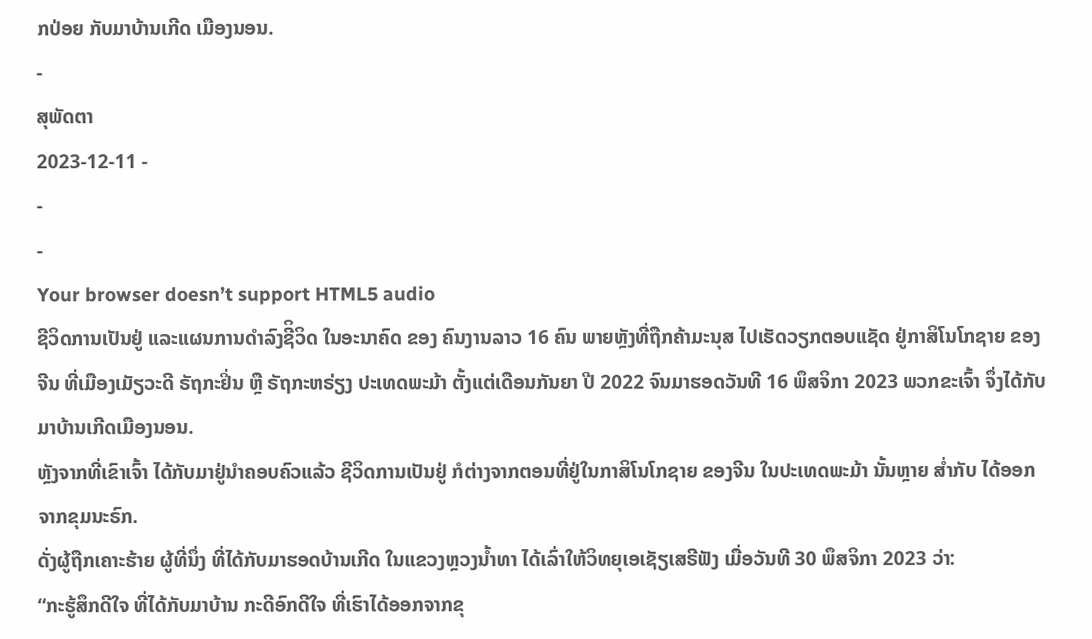ກປ່ອຍ ກັບມາບ້ານເກີດ ເມືອງນອນ.
-
ສຸພັດຕາ
2023-12-11 -
-
-
Your browser doesn’t support HTML5 audio
ຊີວິດການເປັນຢູ່ ແລະແຜນການດໍາລົງຊີິວິດ ໃນອະນາຄົດ ຂອງ ຄົນງານລາວ 16 ຄົນ ພາຍຫຼັງທີ່ຖືກຄ້າມະນຸສ ໄປເຮັດວຽກຕອບແຊັດ ຢູ່ກາສິໂນໂກຊາຍ ຂອງຈີນ ທີ່ເມືອງເມັຽວະດີ ຣັຖກະຢິ່ນ ຫຼື ຣັຖກະຫຣ່ຽງ ປະເທດພະມ້າ ຕັ້ງແຕ່ເດືອນກັນຍາ ປີ 2022 ຈົນມາຮອດວັນທີ 16 ພຶສຈິກາ 2023 ພວກຂະເຈົ້າ ຈຶ່ງໄດ້ກັບມາບ້ານເກີດເມືອງນອນ.
ຫຼັງຈາກທີ່ເຂົາເຈົ້າ ໄດ້ກັບມາຢູ່ນໍາຄອບຄົວແລ້ວ ຊີວິດການເປັນຢູ່ ກໍຕ່າງຈາກຕອນທີ່ຢູ່ໃນກາສິໂນໂກຊາຍ ຂອງຈີນ ໃນປະເທດພະມ້າ ນັ້ນຫຼາຍ ສໍ່າກັບ ໄດ້ອອກຈາກຂຸມນະຣົກ.
ດັ່ງຜູ້ຖືກເຄາະຮ້າຍ ຜູ້ທີ່ນຶ່ງ ທີ່ໄດ້ກັບມາຮອດບ້ານເກີດ ໃນແຂວງຫຼວງນໍ້າທາ ໄດ້ເລົ່າໃຫ້ວິທຍຸເອເຊັຽເສຣີຟັງ ເມື່ອວັນທີ 30 ພຶສຈິກາ 2023 ວ່າ:
“ກະຮູ້ສຶກດີໃຈ ທີ່ໄດ້ກັບມາບ້ານ ກະດີອົກດີໃຈ ທີ່ເຮົາໄດ້ອອກຈາກຂຸ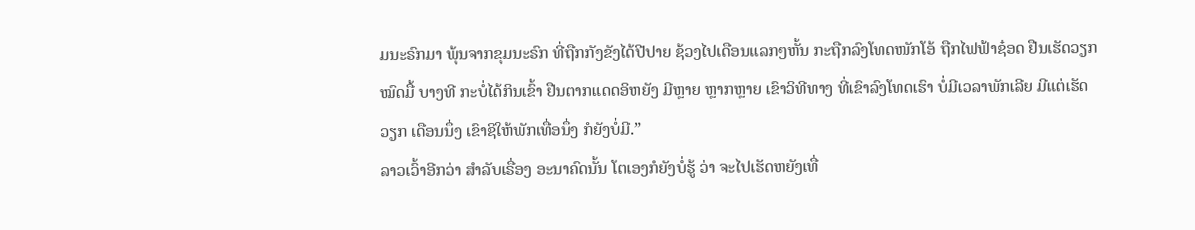ມນະຣົກມາ ພຸ້ນຈາກຂຸມນະຣົກ ທີ່ຖືກກັງຂັງໄດ້ປີປາຍ ຊ້ວງໄປເດືອນແລກໆຫັ້ນ ກະຖືກລົງໂທດໜັກໂອ້ ຖືກໄຟຟ້າຊ໋ອດ ຢືນເຮັດວຽກໝົດມື້ ບາງທີ ກະບໍ່ໄດ້ກິນເຂົ້າ ຢືນຕາກແດດອິຫຍັງ ມີຫຼາຍ ຫຼາກຫຼາຍ ເຂົາວິທີທາງ ທີ່ເຂົາລົງໂທດເຮົາ ບໍ່ມີເວລາພັກເລີຍ ມີແຕ່ເຮັດວຽກ ເດືອນນຶ່ງ ເຂົາຊິໃຫ້ພັກເທື່ອນຶ່ງ ກໍຍັງບໍ່ມີ.”
ລາວເວົ້າອີກວ່າ ສໍາລັບເຣື່ອງ ອະນາຄົດນັ້ນ ໂຕເອງກໍຍັງບໍ່ຮູ້ ວ່າ ຈະໄປເຮັດຫຍັງເທື່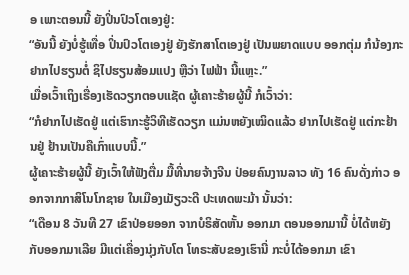ອ ເພາະຕອນນີ້ ຍັງປິ່ນປົວໂຕເອງຢູ່:
“ອັນນີ້ ຍັງບໍ່ຮູ້ເທື່ອ ປິ່ນປົວໂຕເອງຢູ່ ຍັງຮັກສາໂຕເອງຢູ່ ເປັນພຍາດແບບ ອອກຕຸ່ມ ກໍນ້ອງກະຢາກໄປຮຽນຕໍ່ ຊິໄປຮຽນສ້ອມແປງ ຫຼືວ່າ ໄຟຟ້າ ນີ້ແຫຼະ.”
ເມື່ອເວົ້າເຖິງເຣື່ອງເຮັດວຽກຕອບແຊັດ ຜູ້ເຄາະຮ້າຍຜູ້ນີ້ ກໍເວົ້າວ່າ:
“ກໍຢາກໄປເຮັດຢູ່ ແຕ່ເຮົາກະຮູ້ວິທີເຮັດວຽກ ແມ່ນຫຍັງເໝິດແລ້ວ ຢາກໄປເຮັດຢູ່ ແຕ່ກະຢ້ານຢູ່ ຢ້ານເປັນຄືເກົ່າແບບນີ້.”
ຜູ້ເຄາະຮ້າຍຜູ້ນີ້ ຍັງເວົ້າໃຫ້ຟັງຕື່ມ ມື້ທີ່ນາຍຈ້າງຈີນ ປ່ອຍຄົນງານລາວ ທັງ 16 ຄົນດັ່ງກ່າວ ອອກຈາກກາສິໂນໂກຊາຍ ໃນເມືອງເມັຽວະດີ ປະເທດພະມ້າ ນັ້ນວ່າ:
“ເດືອນ 8 ວັນທີ 27 ເຂົາປ່ອຍອອກ ຈາກບໍຣິສັດຫັ້ນ ອອກມາ ຕອນອອກມານີ້ ບໍ່ໄດ້ຫຍັງກັບອອກມາເລີຍ ມີແຕ່ເຄື່ອງນຸ່ງກັບໂຕ ໂທຣະສັບຂອງເຮົານີ່ ກະບໍ່ໄດ້ອອກມາ ເຂົາ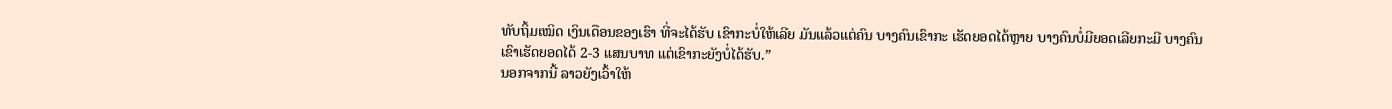ທັບຖິ້ມເໝິດ ເງິນເດືອນຂອງເຮົາ ທີ່ຈະໄດ້ຮັບ ເຂົາກະບໍ່ໃຫ້ເລີຍ ມັນແລ້ວແຕ່ຄົນ ບາງຄົນເຂົາກະ ເຮັດຍອດໄດ້ຫຼາຍ ບາງຄົນບໍ່ມີຍອດເລີຍກະມີ ບາງຄົນເຂົາເຮັດຍອດໄດ້ 2-3 ແສນບາທ ແຕ່ເຂົາກະຍັງບໍ່ໄດ້ຮັບ.”
ນອກຈາກນີ້ ລາວຍັງເວົ້າໃຫ້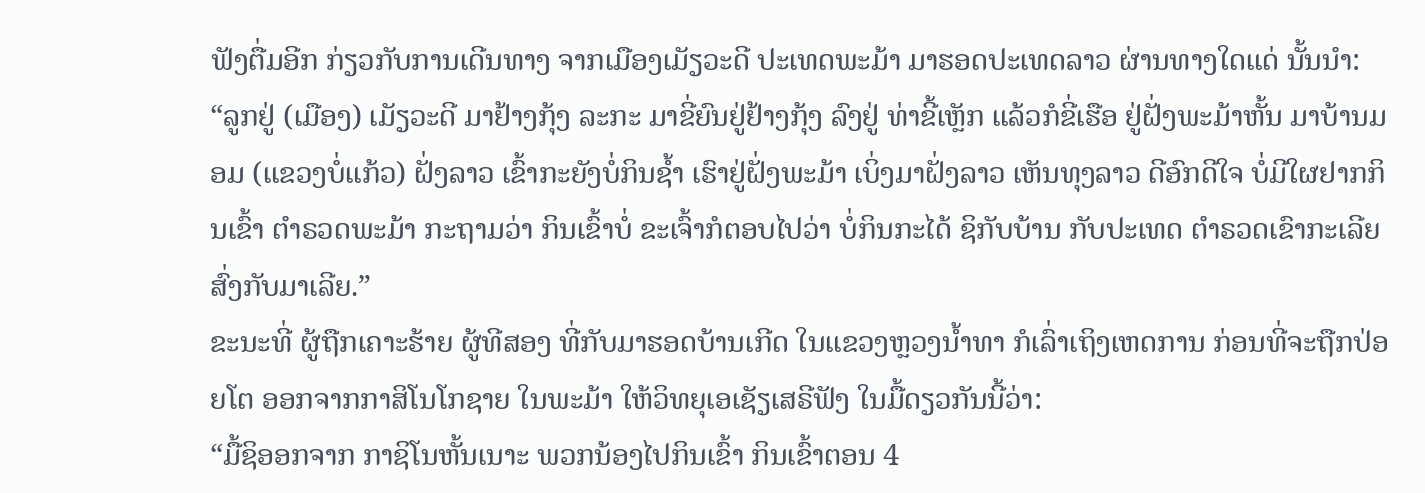ຟັງຕື່ມອີກ ກ່ຽວກັບການເດີນທາງ ຈາກເມືອງເມັຽວະດີ ປະເທດພະມ້າ ມາຮອດປະເທດລາວ ຜ່ານທາງໃດແດ່ ນັ້ນນໍາ:
“ລູກຢູ່ (ເມືອງ) ເມັຽວະດີ ມາຢ້າງກຸ້ງ ລະກະ ມາຂີ່ຍົນຢູ່ຢ້າງກຸ້ງ ລົງຢູ່ ທ່າຂີ້ເຫຼັກ ແລ້ວກໍຂີ່ເຮືອ ຢູ່ຝັ່ງພະມ້າຫັ້ນ ມາບ້ານມອມ (ແຂວງບໍ່ແກ້ວ) ຝັ່ງລາວ ເຂົ້າກະຍັງບໍ່ກິນຊໍ້າ ເຮົາຢູ່ຝັ່ງພະມ້າ ເບິ່ງມາຝັ່ງລາວ ເຫັນທຸງລາວ ດີອົກດີໃຈ ບໍ່ມີໃຜຢາກກິນເຂົ້າ ຕໍາຣວດພະມ້າ ກະຖາມວ່າ ກິນເຂົ້າບໍ່ ຂະເຈົ້າກໍຕອບໄປວ່າ ບໍ່ກິນກະໄດ້ ຊິກັບບ້ານ ກັບປະເທດ ຕໍາຣວດເຂົາກະເລີຍ ສົ່ງກັບມາເລີຍ.”
ຂະນະທີ່ ຜູ້ຖືກເຄາະຮ້າຍ ຜູ້ທີສອງ ທີ່ກັບມາຮອດບ້ານເກີດ ໃນແຂວງຫຼວງນໍ້າທາ ກໍເລົ່າເຖິງເຫດການ ກ່ອນທີ່ຈະຖືກປ່ອຍໂຕ ອອກຈາກກາສິໂນໂກຊາຍ ໃນພະມ້າ ໃຫ້ວິທຍຸເອເຊັຽເສຣີຟັງ ໃນມື້ດຽວກັນນີ້ວ່າ:
“ມື້ຊິອອກຈາກ ກາຊິໂນຫັ້ນເນາະ ພວກນ້ອງໄປກິນເຂົ້າ ກິນເຂົ້າຕອນ 4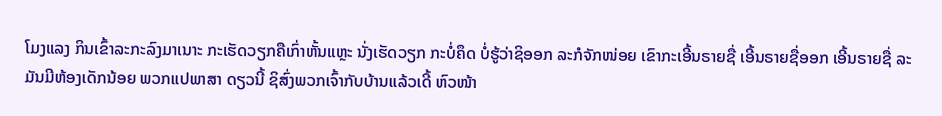ໂມງແລງ ກິນເຂົ້າລະກະລົງມາເນາະ ກະເຮັດວຽກຄືເກົ່າຫັ້ນແຫຼະ ນັ່ງເຮັດວຽກ ກະບໍ່ຄຶດ ບໍ່ຮູ້ວ່າຊິອອກ ລະກໍຈັກໜ່ອຍ ເຂົາກະເອີ້ນຣາຍຊື່ ເອີ້ນຣາຍຊື່ອອກ ເອີ້ນຣາຍຊື່ ລະມັນມີຫ້ອງເດັກນ້ອຍ ພວກແປພາສາ ດຽວນີ້ ຊິສົ່ງພວກເຈົ້າກັບບ້ານແລ້ວເດີ້ ຫົວໜ້າ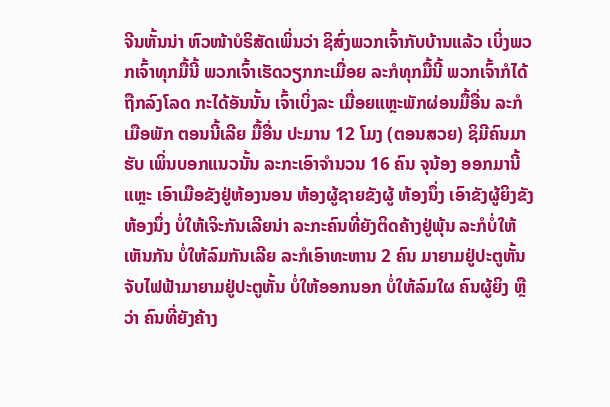ຈີນຫັ້ນນ່າ ຫົວໜ້າບໍຣິສັດເພິ່ນວ່າ ຊິສົ່ງພວກເຈົ້າກັບບ້ານແລ້ວ ເບິ່ງພວກເຈົ້າທຸກມື້ນີ້ ພວກເຈົ້າເຮັດວຽກກະເມື່ອຍ ລະກໍທຸກມື້ນີ້ ພວກເຈົ້າກໍໄດ້ຖືກລົງໂລດ ກະໄດ້ອັນນັ້ນ ເຈົ້າເບິ່ງລະ ເມື່ອຍແຫຼະພັກຜ່ອນມື້ອື່ນ ລະກໍເມືອພັກ ຕອນນີ້ເລີຍ ມື້ອື່ນ ປະມານ 12 ໂມງ (ຕອນສວຍ) ຊິມີຄົນມາຮັບ ເພິ່ນບອກແນວນັ້ນ ລະກະເອົາຈໍານວນ 16 ຄົນ ຈຸນ້ອງ ອອກມານີ້ແຫຼະ ເອົາເມືອຂັງຢູ່ຫ້ອງນອນ ຫ້ອງຜູ້ຊາຍຂັງຜູ້ ຫ້ອງນຶ່ງ ເອົາຂັງຜູ້ຍິງຂັງຫ້ອງນຶ່ງ ບໍ່ໃຫ້ເຈິະກັນເລີຍນ່າ ລະກະຄົນທີ່ຍັງຕິດຄ້າງຢູ່ພຸ້ນ ລະກໍບໍ່ໃຫ້ເຫັນກັນ ບໍ່ໃຫ້ລົມກັນເລີຍ ລະກໍເອົາທະຫານ 2 ຄົນ ມາຍາມຢູ່ປະຕູຫັ້ນ ຈັບໄຟຟ້າມາຍາມຢູ່ປະຕູຫັ້ນ ບໍ່ໃຫ້ອອກນອກ ບໍ່ໃຫ້ລົມໃຜ ຄົນຜູ້ຍິງ ຫຼືວ່າ ຄົນທີ່ຍັງຄ້າງ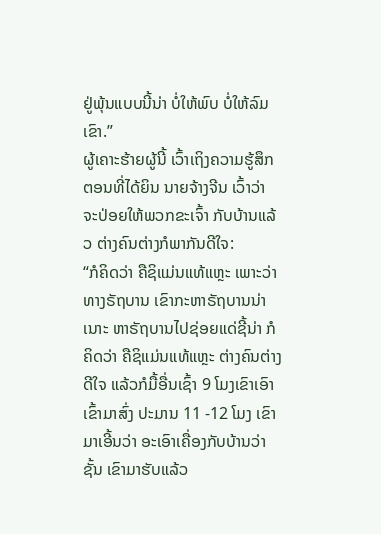ຢູ່ພຸ້ນແບບນີ້ນ່າ ບໍ່ໃຫ້ພົບ ບໍ່ໃຫ້ລົມເຂົາ.”
ຜູ້ເຄາະຮ້າຍຜູ້ນີ້ ເວົ້າເຖິງຄວາມຮູ້ສຶກ ຕອນທີ່ໄດ້ຍິນ ນາຍຈ້າງຈີນ ເວົ້າວ່າ ຈະປ່ອຍໃຫ້ພວກຂະເຈົ້າ ກັບບ້ານແລ້ວ ຕ່າງຄົນຕ່າງກໍພາກັນດີໃຈ:
“ກໍຄິດວ່າ ຄືຊິແມ່ນແທ້ແຫຼະ ເພາະວ່າທາງຣັຖບານ ເຂົາກະຫາຣັຖບານນ່າເນາະ ຫາຣັຖບານໄປຊ່ອຍແດ່ຊີ້ນ່າ ກໍຄິດວ່າ ຄືຊິແມ່ນແທ້ແຫຼະ ຕ່າງຄົນຕ່າງດີໃຈ ແລ້ວກໍມື້ອື່ນເຊົ້າ 9 ໂມງເຂົາເອົາເຂົ້າມາສົ່ງ ປະມານ 11 -12 ໂມງ ເຂົາມາເອີ້ນວ່າ ອະເອົາເຄື່ອງກັບບ້ານວ່າຊັ້ນ ເຂົາມາຮັບແລ້ວ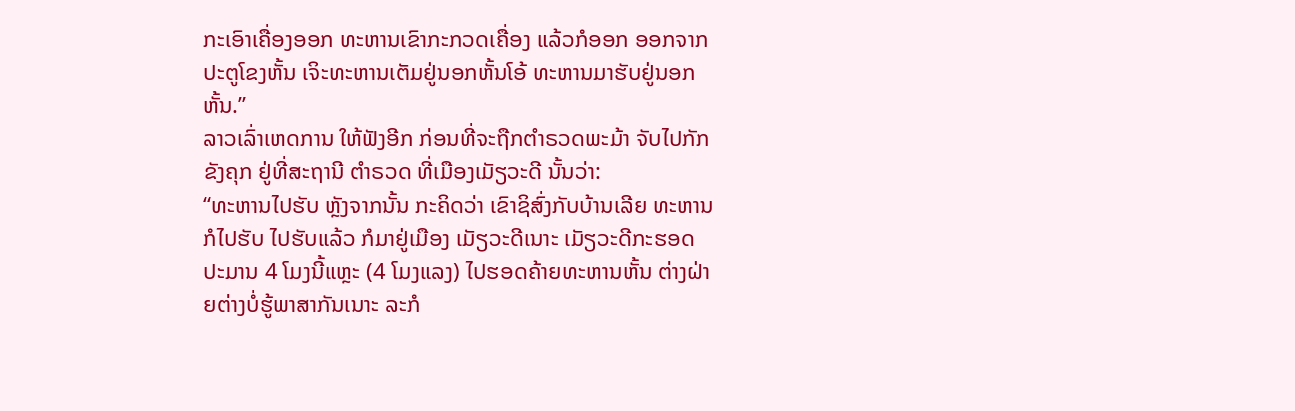ກະເອົາເຄື່ອງອອກ ທະຫານເຂົາກະກວດເຄື່ອງ ແລ້ວກໍອອກ ອອກຈາກປະຕູໂຂງຫັ້ນ ເຈິະທະຫານເຕັມຢູ່ນອກຫັ້ນໂອ້ ທະຫານມາຮັບຢູ່ນອກຫັ້ນ.”
ລາວເລົ່າເຫດການ ໃຫ້ຟັງອີກ ກ່ອນທີ່ຈະຖືກຕໍາຣວດພະມ້າ ຈັບໄປກັກຂັງຄຸກ ຢູ່ທີ່ສະຖານີ ຕໍາຣວດ ທີ່ເມືອງເມັຽວະດີ ນັ້ນວ່າ:
“ທະຫານໄປຮັບ ຫຼັງຈາກນັ້ນ ກະຄິດວ່າ ເຂົາຊິສົ່ງກັບບ້ານເລີຍ ທະຫານກໍໄປຮັບ ໄປຮັບແລ້ວ ກໍມາຢູ່ເມືອງ ເມັຽວະດີເນາະ ເມັຽວະດີກະຮອດ ປະມານ 4 ໂມງນີ້ແຫຼະ (4 ໂມງແລງ) ໄປຮອດຄ້າຍທະຫານຫັ້ນ ຕ່າງຝ່າຍຕ່າງບໍ່ຮູ້ພາສາກັນເນາະ ລະກໍ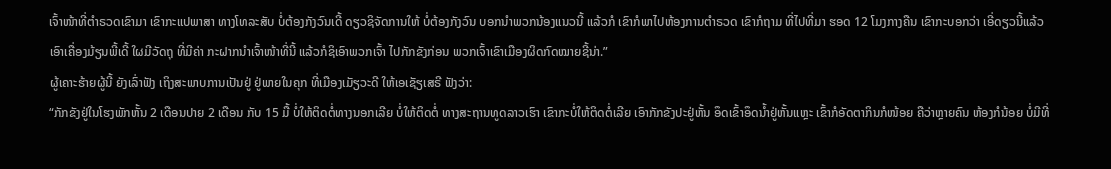ເຈົ້າໜ້າທີ່ຕໍາຣວດເຂົາມາ ເຂົາກະແປພາສາ ທາງໂທລະສັບ ບໍ່ຕ້ອງກັງວົນເດີ້ ດຽວຊິຈັດການໃຫ້ ບໍ່ຕ້ອງກັງວົນ ບອກນໍາພວກນ້ອງແນວນີ້ ແລ້ວກໍ ເຂົາກໍພາໄປຫ້ອງການຕໍາຣວດ ເຂົາກໍຖາມ ທີ່ໄປທີ່ມາ ຮອດ 12 ໂມງກາງຄືນ ເຂົາກະບອກວ່າ ເອີ່ດຽວນີ້ແລ້ວ ເອົາເຄື່ອງມ້ຽນພີ້ເດີ້ ໃຜມີວັດຖຸ ທີ່ມີຄ່າ ກະຝາກນໍາເຈົ້າໜ້າທີ່ນີ້ ແລ້ວກໍຊິເອົາພວກເຈົ້າ ໄປກັກຂັງກ່ອນ ພວກເຈົ້າເຂົາເມືອງຜິດກົດໝາຍຊີ້ນ່າ.”
ຜູ້ເຄາະຮ້າຍຜູ້ນີ້ ຍັງເລົ່າຟັງ ເຖິງສະພາບການເປັນຢູ່ ຢູ່ພາຍໃນຄຸກ ທີ່ເມືອງເມັຽວະດີ ໃຫ້ເອເຊັຽເສຣີ ຟັງວ່າ:
“ກັກຂັງຢູ່ໃນໂຮງພັກຫັ້ນ 2 ເດືອນປາຍ 2 ເດືອນ ກັບ 15 ມື້ ບໍ່ໃຫ້ຕິດຕໍ່ທາງນອກເລີຍ ບໍ່ໃຫ້ຕິດຕໍ່ ທາງສະຖານທູດລາວເຮົາ ເຂົາກະບໍ່ໃຫ້ຕິດຕໍ່ເລີຍ ເອົາກັກຂັງປະຢູ່ຫັ້ນ ອຶດເຂົ້າອຶດນໍ້າຢູ່ຫັ້ນແຫຼະ ເຂົ້າກໍອັດຕາກິນກໍໜ້ອຍ ຄືວ່າຫຼາຍຄົນ ຫ້ອງກໍນ້ອຍ ບໍ່ມີທີ່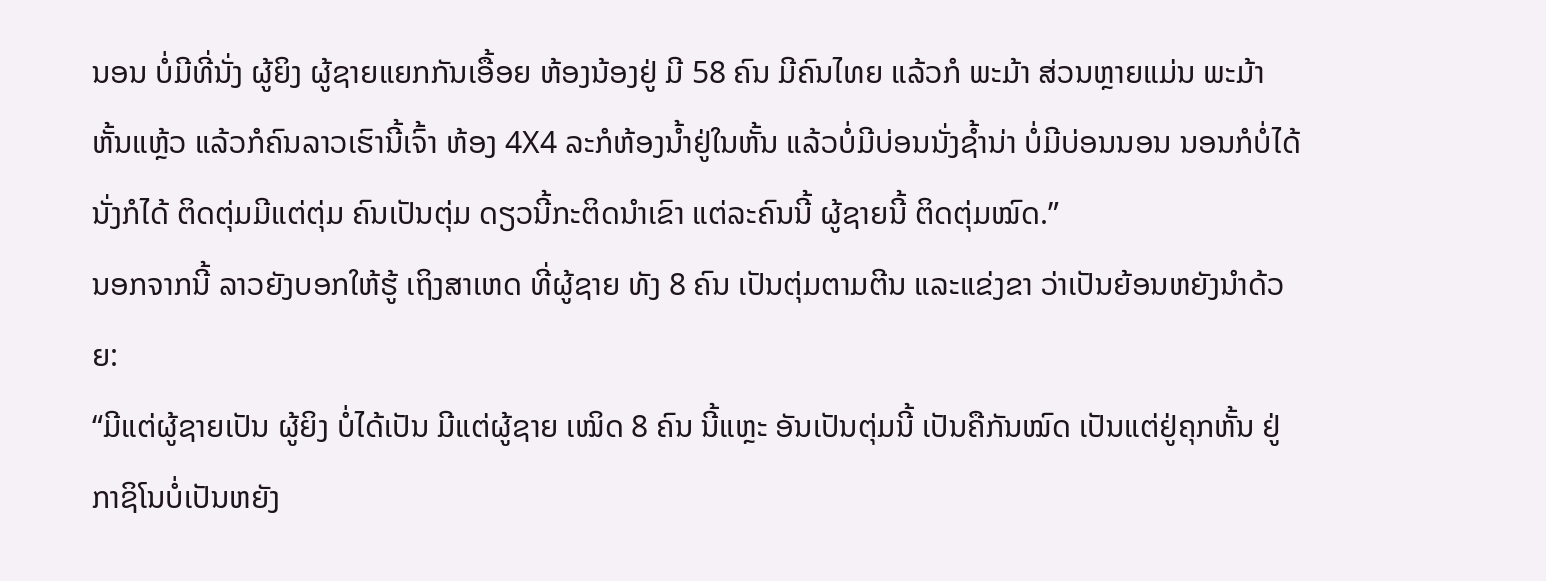ນອນ ບໍ່ມີທີ່ນັ່ງ ຜູ້ຍິງ ຜູ້ຊາຍແຍກກັນເອື້ອຍ ຫ້ອງນ້ອງຢູ່ ມີ 58 ຄົນ ມີຄົນໄທຍ ແລ້ວກໍ ພະມ້າ ສ່ວນຫຼາຍແມ່ນ ພະມ້າຫັ້ນແຫຼ້ວ ແລ້ວກໍຄົນລາວເຮົານີ້ເຈົ້າ ຫ້ອງ 4X4 ລະກໍຫ້ອງນໍ້າຢູ່ໃນຫັ້ນ ແລ້ວບໍ່ມີບ່ອນນັ່ງຊໍ້ານ່າ ບໍ່ມີບ່ອນນອນ ນອນກໍບໍ່ໄດ້ ນັ່ງກໍໄດ້ ຕິດຕຸ່ມມີແຕ່ຕຸ່ມ ຄົນເປັນຕຸ່ມ ດຽວນີ້ກະຕິດນໍາເຂົາ ແຕ່ລະຄົນນີ້ ຜູ້ຊາຍນີ້ ຕິດຕຸ່ມໝົດ.”
ນອກຈາກນີ້ ລາວຍັງບອກໃຫ້ຮູ້ ເຖິງສາເຫດ ທີ່ຜູ້ຊາຍ ທັງ 8 ຄົນ ເປັນຕຸ່ມຕາມຕີນ ແລະແຂ່ງຂາ ວ່າເປັນຍ້ອນຫຍັງນໍາດ້ວຍ:
“ມີແຕ່ຜູ້ຊາຍເປັນ ຜູ້ຍິງ ບໍ່ໄດ້ເປັນ ມີແຕ່ຜູ້ຊາຍ ເໝິດ 8 ຄົນ ນີ້ແຫຼະ ອັນເປັນຕຸ່ມນີ້ ເປັນຄືກັນໝົດ ເປັນແຕ່ຢູ່ຄຸກຫັ້ນ ຢູ່ກາຊິໂນບໍ່ເປັນຫຍັງ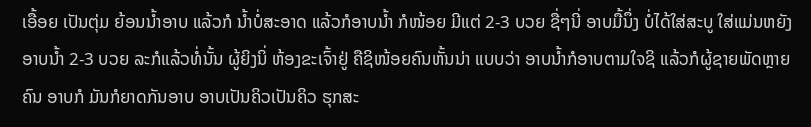ເອື້ອຍ ເປັນຕຸ່ມ ຍ້ອນນໍ້າອາບ ແລ້ວກໍ ນໍ້າບໍ່ສະອາດ ແລ້ວກໍອາບນໍ້າ ກໍໜ້ອຍ ມີແຕ່ 2-3 ບວຍ ຊື່ໆນີ່ ອາບມື້ນຶ່ງ ບໍ່ໄດ້ໃສ່ສະບູ ໃສ່ແມ່ນຫຍັງ ອາບນໍ້າ 2-3 ບວຍ ລະກໍແລ້ວທໍ່ນັ້ນ ຜູ້ຍິງນິ່ ຫ້ອງຂະເຈົ້າຢູ່ ຄືຊິໜ້ອຍຄົນຫັ້ນນ່າ ແບບວ່າ ອາບນໍ້າກໍອາບຕາມໃຈຊິ ແລ້ວກໍຜູ້ຊາຍພັດຫຼາຍຄົນ ອາບກໍ ມັນກໍຍາດກັນອາບ ອາບເປັນຄິວເປັນຄິວ ຮຸກສະ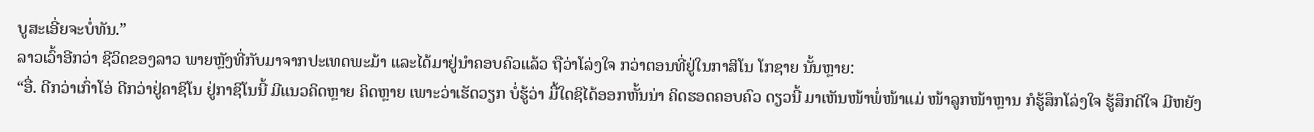ບູສະເອີ່ຍຈະບໍ່ທັນ.”
ລາວເວົ້າອີກວ່າ ຊີວິດຂອງລາວ ພາຍຫຼັງທີ່ກັບມາຈາກປະເທດພະມ້າ ແລະໄດ້ມາຢູ່ນໍາຄອບຄົວແລ້ວ ຖືວ່າໂລ່ງໃຈ ກວ່າຕອນທີ່ຢູ່ໃນກາສິໂນ ໂກຊາຍ ນັ້ນຫຼາຍ:
“ອື່. ດີກວ່າເກົ່າໂອ່ ດີກວ່າຢູ່ຄາຊິໂນ ຢູ່ກາຊິໂນນີ້ ມີແນວຄິດຫຼາຍ ຄິດຫຼາຍ ເພາະວ່າເຮັດວຽກ ບໍ່ຮູ້ວ່າ ມື້ໃດຊິໄດ້ອອກຫັ້ນນ່າ ຄິດຮອດຄອບຄົວ ດຽວນີ້ ມາເຫັນໜ້າພໍ່ໜ້າແມ່ ໜ້າລູກໜ້າຫຼານ ກໍຮູ້ສຶກໂລ່ງໃຈ ຮູ້ສຶກດີໃຈ ມີຫຍັງ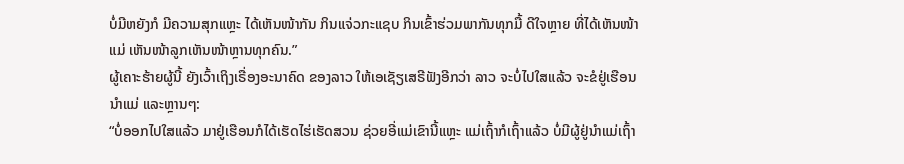ບໍ່ມີຫຍັງກໍ ມີຄວາມສຸກແຫຼະ ໄດ້ເຫັນໜ້າກັນ ກິນແຈ່ວກະແຊບ ກິນເຂົ້າຮ່ວມພາກັນທຸກມື້ ດີໃຈຫຼາຍ ທີ່ໄດ້ເຫັນໜ້າແມ່ ເຫັນໜ້າລູກເຫັນໜ້າຫຼານທຸກຄົນ.”
ຜູ້ເຄາະຮ້າຍຜູ້ນີ້ ຍັງເວົ້າເຖິງເຣື່ອງອະນາຄົດ ຂອງລາວ ໃຫ້ເອເຊັຽເສຣີຟັງອີກວ່າ ລາວ ຈະບໍ່ໄປໃສແລ້ວ ຈະຂໍຢູ່ເຮືອນນໍາແມ່ ແລະຫຼານໆ:
“ບໍ່ອອກໄປໃສແລ້ວ ມາຢູ່ເຮືອນກໍໄດ້ເຮັດໄຮ່ເຮັດສວນ ຊ່ວຍອີ່ແມ່ເຂົານີ້ແຫຼະ ແມ່ເຖົ້າກໍເຖົ້າແລ້ວ ບໍ່ມີຜູ້ຢູ່ນໍາແມ່ເຖົ້າ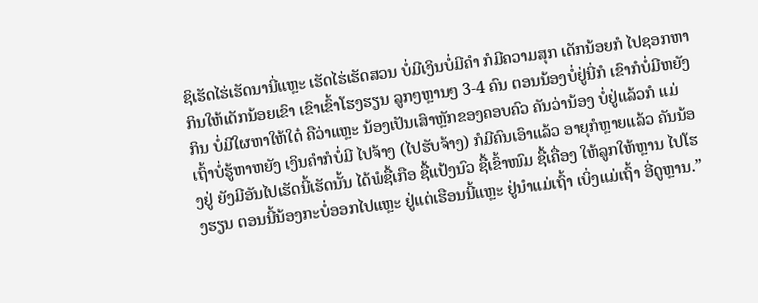ຊິເຮັດໄຮ່ເຮັດນານີ່ແຫຼະ ເຮັດໄຮ່ເຮັດສວນ ບໍ່ມີເງິນບໍ່ມີຄໍາ ກໍມີຄວາມສຸກ ເດັກນ້ອຍກໍ ໄປຊອກຫາກິນໃຫ້ເດັກນ້ອຍເຂົາ ເຂົາເຂົ້າໂຮງຮຽນ ລູກໆຫຼານໆ 3-4 ຄົນ ຕອນນ້ອງບໍ່ຢູ່ນີ່ກໍ ເຂົາກໍບໍ່ມີຫຍັງກິນ ບໍ່ມີໃຜຫາໃຫ້ໃດ໋ ຄືວ່າແຫຼະ ນ້ອງເປັນເສົາຫຼັກຂອງຄອບຄົວ ຄັນວ່ານ້ອງ ບໍ່ຢູ່ແລ້ວກໍ ແມ່ເຖົ້າບໍ່ຮູ້ຫາຫຍັງ ເງິນຄໍາກໍບໍ່ມີ ໄປຈ້າງ (ໄປຮັບຈ້າງ) ກໍມີຄົນເອົາແລ້ວ ອາຍຸກໍຫຼາຍແລ້ວ ຄັນນ້ອງຢູ່ ຍັງມີອັນໄປເຮັດນີ້ເຮັດນັ້ນ ໄດ້ພໍຊື້ເກືອ ຊື້ແປ້ງນົວ ຊື້ເຂົ້າໜົມ ຊື້ເຄື່ອງ ໃຫ້ລູກໃຫ້ຫຼານ ໄປໂຮງຮຽນ ຕອນນີ້ນ້ອງກະບໍ່ອອກໄປແຫຼະ ຢູ່ແຕ່ເຮືອນນີ້ແຫຼະ ຢູ່ນໍາແມ່ເຖົ້າ ເບິ່ງແມ່ເຖົ້າ ອີ່ດູຫຼານ.”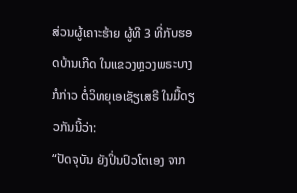ສ່ວນຜູ້ເຄາະຮ້າຍ ຜູ້ທີ 3 ທີ່ກັບຮອດບ້ານເກີດ ໃນແຂວງຫຼວງພຣະບາງ ກໍກ່າວ ຕໍ່ວິທຍຸເອເຊັຽເສຣີ ໃນມື້ດຽວກັນນີ້ວ່າ:
“ປັດຈຸບັນ ຍັງປິ່ນປົວໂຕເອງ ຈາກ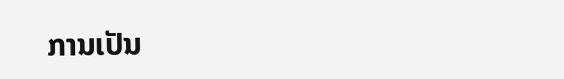ການເປັນ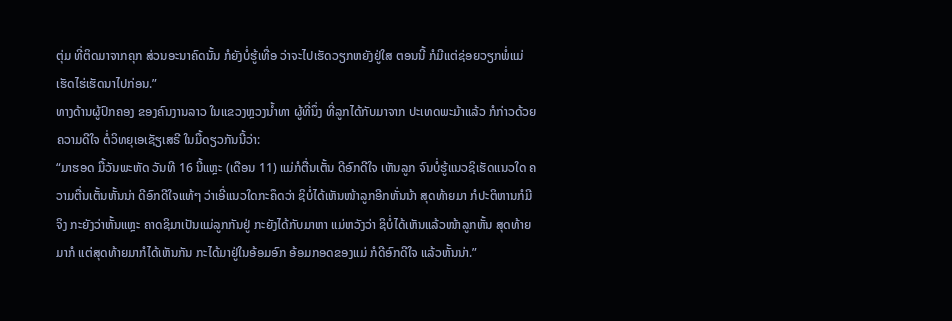ຕຸ່ມ ທີ່ຕິດມາຈາກຄຸກ ສ່ວນອະນາຄົດນັ້ນ ກໍຍັງບໍ່ຮູ້ເທື່ອ ວ່າຈະໄປເຮັດວຽກຫຍັງຢູ່ໃສ ຕອນນີ້ ກໍມີແຕ່ຊ່ອຍວຽກພໍ່ແມ່ ເຮັດໄຮ່ເຮັດນາໄປກ່ອນ.”
ທາງດ້ານຜູ້ປົກຄອງ ຂອງຄົນງານລາວ ໃນແຂວງຫຼວງນໍ້າທາ ຜູ້ທີ່ນຶ່ງ ທີ່ລູກໄດ້ກັບມາຈາກ ປະເທດພະມ້າແລ້ວ ກໍກ່າວດ້ວຍຄວາມດີໃຈ ຕໍ່ວິທຍຸເອເຊັຽເສຣີ ໃນມື້ດຽວກັນນີ້ວ່າ:
“ມາຮອດ ມື້ວັນພະຫັດ ວັນທີ 16 ນີ້ແຫຼະ (ເດືອນ 11) ແມ່ກໍຕື່ນເຕັ້ນ ດີອົກດີໃຈ ເຫັນລູກ ຈົນບໍ່ຮູ້ແນວຊິເຮັດແນວໃດ ຄວາມຕື່ນເຕັ້ນຫັ້ນນ່າ ດີອົກດີໃຈແທ້ໆ ວ່າເອີ່ແນວໃດກະຄຶດວ່າ ຊິບໍ່ໄດ້ເຫັນໜ້າລູກອີກຫັ່ນນ້າ ສຸດທ້າຍມາ ກໍປະຕິຫານກໍມີຈິງ ກະຍັງວ່າຫັ້ນແຫຼະ ຄາດຊິມາເປັນແມ່ລູກກັນຢູ່ ກະຍັງໄດ້ກັບມາຫາ ແມ່ຫວັງວ່າ ຊິບໍ່ໄດ້ເຫັນແລ້ວໜ້າລູກຫັ້ນ ສຸດທ້າຍມາກໍ ແຕ່ສຸດທ້າຍມາກໍໄດ້ເຫັນກັນ ກະໄດ້ມາຢູ່ໃນອ້ອມອົກ ອ້ອມກອດຂອງແມ່ ກໍດີອົກດີໃຈ ແລ້ວຫັ້ນນ່າ.”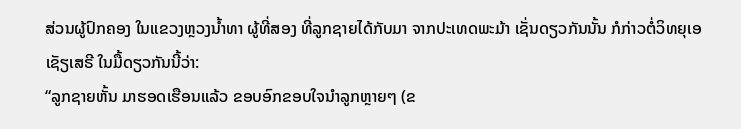ສ່ວນຜູ້ປົກຄອງ ໃນແຂວງຫຼວງນໍ້າທາ ຜູ້ທີ່ສອງ ທີ່ລູກຊາຍໄດ້ກັບມາ ຈາກປະເທດພະມ້າ ເຊັ່ນດຽວກັນນັ້ນ ກໍກ່າວຕໍ່ວິທຍຸເອເຊັຽເສຣີ ໃນມື້ດຽວກັນນີ້ວ່າ:
“ລູກຊາຍຫັ້ນ ມາຮອດເຮືອນແລ້ວ ຂອບອົກຂອບໃຈນໍາລູກຫຼາຍໆ (ຂ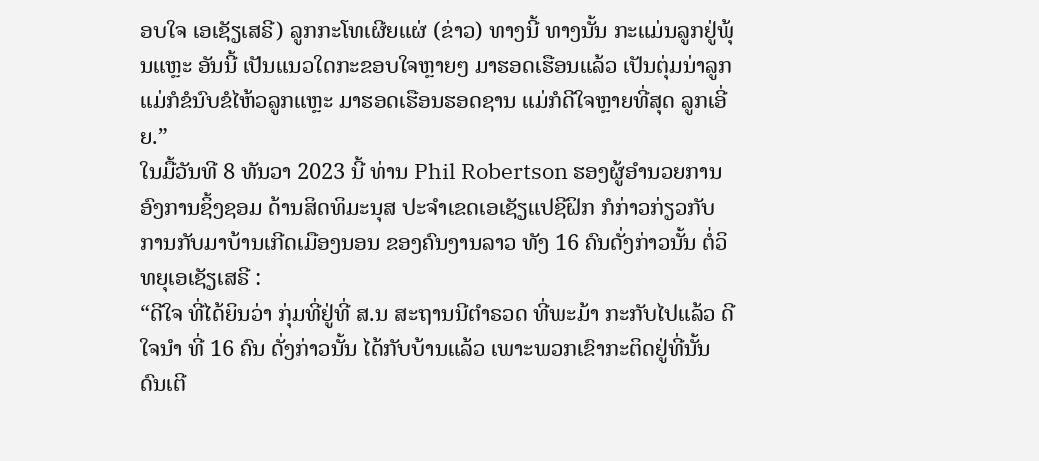ອບໃຈ ເອເຊັຽເສຣີ) ລູກກະໂທເຜີຍແຜ່ (ຂ່າວ) ທາງນີ້ ທາງນັ້ນ ກະແມ່ນລູກຢູ່ພຸ້ນແຫຼະ ອັນນີ້ ເປັນແນວໃດກະຂອບໃຈຫຼາຍໆ ມາຮອດເຮືອນແລ້ວ ເປັນຕຸ່ມນ່າລູກ ແມ່ກໍຂໍນົບຂໍໄຫ້ວລູກແຫຼະ ມາຮອດເຮືອນຮອດຊານ ແມ່ກໍດີໃຈຫຼາຍທີ່ສຸດ ລູກເອີ່ຍ.”
ໃນມື້ວັນທີ 8 ທັນວາ 2023 ນີ້ ທ່ານ Phil Robertson ຮອງຜູ້ອໍານວຍການ ອົງການຊິ້ງຊອມ ດ້ານສິດທິມະນຸສ ປະຈໍາເຂດເອເຊັຽແປຊີຝິກ ກໍກ່າວກ່ຽວກັບ ການກັບມາບ້ານເກີດເມືອງນອນ ຂອງຄົນງານລາວ ທັງ 16 ຄົນດັ່ງກ່າວນັ້ນ ຕໍ່ວິທຍຸເອເຊັຽເສຣີ :
“ດີໃຈ ທີ່ໄດ້ຍິນວ່າ ກຸ່ມທີ່ຢູ່ທີ່ ສ.ນ ສະຖານນີຕໍາຣວດ ທີ່ພະມ້າ ກະກັບໄປແລ້ວ ດີໃຈນໍາ ທີ່ 16 ຄົນ ດັ່ງກ່າວນັ້ນ ໄດ້ກັບບ້ານແລ້ວ ເພາະພວກເຂົາກະຕິດຢູ່ທີ່ນັ້ນ ດົນເຕີ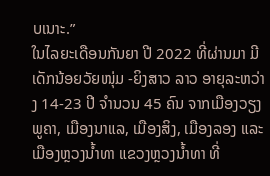ບເນາະ.”
ໃນໄລຍະເດືອນກັນຍາ ປີ 2022 ທີ່ຜ່ານມາ ມີເດັກນ້ອຍວັຍໜຸ່ມ -ຍິງສາວ ລາວ ອາຍຸລະຫວ່າງ 14-23 ປີ ຈໍານວນ 45 ຄົນ ຈາກເມືອງວຽງພູຄາ, ເມືອງນາແລ, ເມືອງສິງ, ເມືອງລອງ ແລະເມືອງຫຼວງນໍ້າທາ ແຂວງຫຼວງນໍ້າທາ ທີ່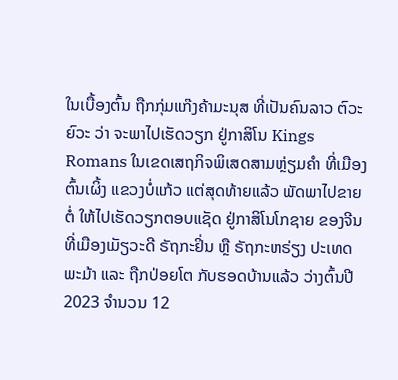ໃນເບື້ອງຕົ້ນ ຖືກກຸ່ມແກ໊ງຄ້າມະນຸສ ທີ່ເປັນຄົນລາວ ຕົວະຍົວະ ວ່າ ຈະພາໄປເຮັດວຽກ ຢູ່ກາສິໂນ Kings Romans ໃນເຂດເສຖກິຈພິເສດສາມຫຼ່ຽມຄຳ ທີ່ເມືອງຕົ້ນເຜິ້ງ ແຂວງບໍ່ແກ້ວ ແຕ່ສຸດທ້າຍແລ້ວ ພັດພາໄປຂາຍຕໍ່ ໃຫ້ໄປເຮັດວຽກຕອບແຊັດ ຢູ່ກາສິໂນໂກຊາຍ ຂອງຈີນ ທີ່ເມືອງເມັຽວະດີ ຣັຖກະຢິ່ນ ຫຼື ຣັຖກະຫຣ່ຽງ ປະເທດພະມ້າ ແລະ ຖືກປ່ອຍໂຕ ກັບຮອດບ້ານແລ້ວ ວ່າງຕົ້ນປີ 2023 ຈໍານວນ 12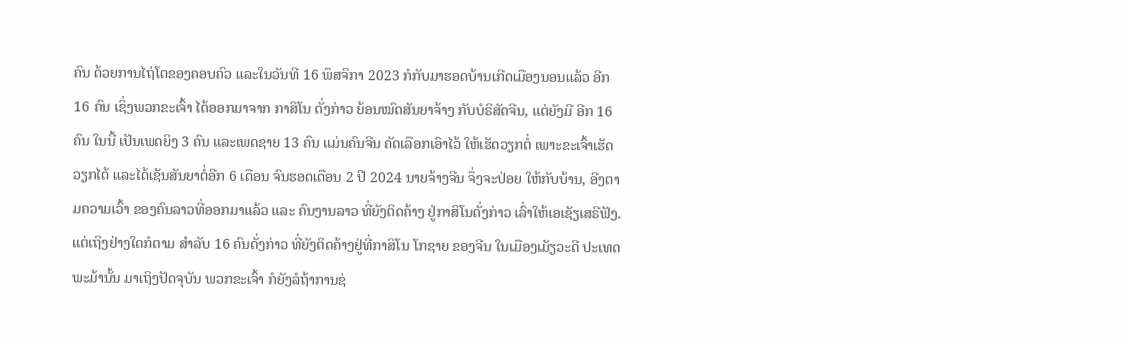ຄົນ ດ້ວຍການໄຖ່ໂຕຂອງຄອບຄົວ ແລະໃນວັນທີ 16 ພຶສຈິກາ 2023 ກໍກັບມາຮອດບ້ານເກີດເມືອງນອນແລ້ວ ອີກ 16 ຄົນ ເຊິ່ງພວກຂະເຈົ້າ ໄດ້ອອກມາຈາກ ກາສິໂນ ດັ່ງກ່າວ ຍ້ອນໝົດສັນຍາຈ້າງ ກັບບໍຣິສັດຈີນ, ແຕ່ຍັງມີ ອີກ 16 ຄົນ ໃນນີ້ ເປັນເພດຍິງ 3 ຄົນ ແລະເພດຊາຍ 13 ຄົນ ແມ່ນຄົນຈີນ ຄັດເລືອກເອົາໄວ້ ໃຫ້ເຮັດວຽກຕໍ່ ເພາະຂະເຈົ້າເຮັດວຽກໄດ້ ແລະໄດ້ເຊັນສັນຍາຕໍ່ອີກ 6 ເດືອນ ຈົນຮອດເດືອນ 2 ປີ 2024 ນາຍຈ້າງຈີນ ຈຶ່ງຈະປ່ອຍ ໃຫ້ກັບບ້ານ, ອີງຕາມຄວາມເວົ້າ ຂອງຄົນລາວທີ່ອອກມາແລ້ວ ແລະ ຄົນງານລາວ ທີ່ຍັງຕິດຄ້າງ ຢູ່ກາສິໂນດັ່ງກ່າວ ເລົ່າໃຫ້ເອເຊັຽເສຣີຟັງ.
ແຕ່ເຖິງຢ່າງໃດກໍຕາມ ສໍາລັບ 16 ຄົນດັ່ງກ່າວ ທີ່ຍັງຕິດຄ້າງຢູ່ທີ່ກາສິໂນ ໂກຊາຍ ຂອງຈີນ ໃນເມືອງເມັຽວະດີ ປະເທດພະມ້ານັ້ນ ມາເຖິງປັດຈຸບັນ ພວກຂະເຈົ້າ ກໍຍັງລໍຖ້າການຊ່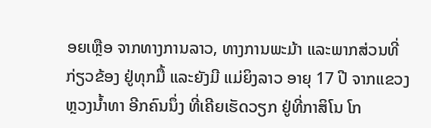ອຍເຫຼືອ ຈາກທາງການລາວ, ທາງການພະມ້າ ແລະພາກສ່ວນທີ່ກ່ຽວຂ້ອງ ຢູ່ທຸກມື້ ແລະຍັງມີ ແມ່ຍິງລາວ ອາຍຸ 17 ປີ ຈາກແຂວງຫຼວງນໍ້າທາ ອີກຄົນນຶ່ງ ທີ່ເຄີຍເຮັດວຽກ ຢູ່ທີ່ກາສິໂນ ໂກ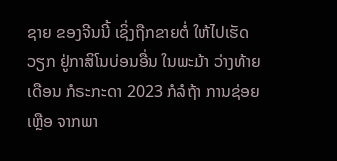ຊາຍ ຂອງຈີນນີ້ ເຊິ່ງຖືກຂາຍຕໍ່ ໃຫ້ໄປເຮັດວຽກ ຢູ່ກາສິໂນບ່ອນອື່ນ ໃນພະມ້າ ວ່າງທ້າຍເດືອນ ກໍຣະກະດາ 2023 ກໍລໍຖ້າ ການຊ່ອຍເຫຼືອ ຈາກພາ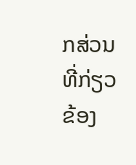ກສ່ວນທີ່ກ່ຽວຂ້ອງ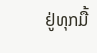ຢູ່ທຸກມື້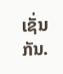ເຊັ່ນກັນ.